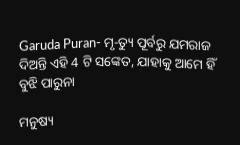Garuda Puran- ମୃ-ତ୍ୟୁ ପୂର୍ବରୁ ଯମରାଜ ଦିଅନ୍ତି ଏହି 4 ଟି ସଙ୍କେତ, ଯାହାକୁ ଆମେ ହିଁ ବୁଝି ପାରୁନା

ମନୁଷ୍ୟ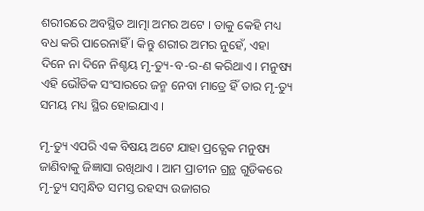ଶରୀରରେ ଅବସ୍ଥିତ ଆତ୍ମା ଅମର ଅଟେ । ତାକୁ କେହି ମଧ୍ୟ ବଧ କରି ପାରେନାହିଁ । କିନ୍ତୁ ଶରୀର ଅମର ନୁହେଁ, ଏହା ଦିନେ ନା ଦିନେ ନିଶ୍ଚୟ ମୃ-ତ୍ୟୁ-ବ-ର-ଣ କରିଥାଏ । ମନୁଷ୍ୟ ଏହି ଭୌତିକ ସଂସାରରେ ଜନ୍ମ ନେବା ମାତ୍ରେ ହିଁ ତାର ମୃ-ତ୍ୟୁ ସମୟ ମଧ୍ୟ ସ୍ଥିର ହୋଇଯାଏ ।

ମୃ-ତ୍ୟୁ ଏପରି ଏକ ବିଷୟ ଅଟେ ଯାହା ପ୍ରତ୍ଯେକ ମନୁଷ୍ୟ ଜାଣିବାକୁ ଜିଜ୍ଞାସା ରଖିଥାଏ । ଆମ ପ୍ରାଚୀନ ଗ୍ରନ୍ଥ ଗୁଡିକରେ ମୃ-ତ୍ୟୁ ସମ୍ବନ୍ଧିତ ସମସ୍ତ ରହସ୍ୟ ଉଜାଗର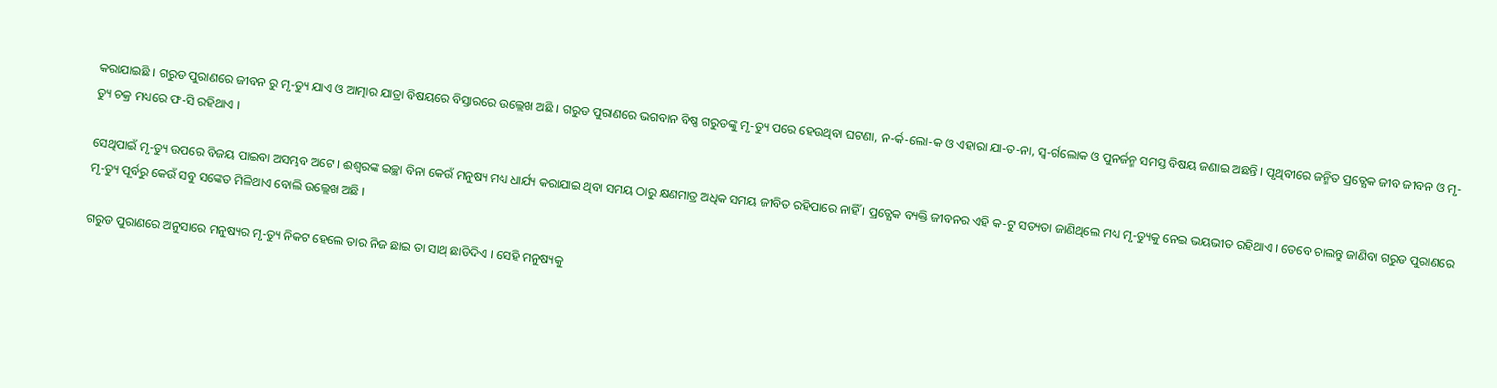କରାଯାଇଛି । ଗରୁଡ ପୁରାଣରେ ଜୀବନ ରୁ ମୃ-ତ୍ୟୁ ଯାଏ ଓ ଆତ୍ମାର ଯାତ୍ରା ବିଷୟରେ ବିସ୍ତାରରେ ଉଲ୍ଲେଖ ଅଛି । ଗରୁଡ ପୁରାଣରେ ଭଗବାନ ବିଷ୍ଣ ଗରୁଡଙ୍କୁ ମୃ-ତ୍ୟୁ ପରେ ହେଉଥିବା ଘଟଣା, ନ-ର୍କ-ଲୋ-କ ଓ ଏହାରା ଯା-ତ-ନା, ସ୍ଵ-ର୍ଗଲୋକ ଓ ପୁନର୍ଜନ୍ମ ସମସ୍ତ ବିଷୟ ଜଣାଇ ଅଛନ୍ତି । ପୃଥିବୀରେ ଜନ୍ମିତ ପ୍ରତ୍ଯେକ ଜୀବ ଜୀବନ ଓ ମୃ-ତ୍ୟୁ ଚକ୍ର ମଧ୍ୟରେ ଫ-ସି ରହିଥାଏ ।

ସେଥିପାଇଁ ମୃ-ତ୍ୟୁ ଉପରେ ବିଜୟ ପାଇବା ଅସମ୍ଭବ ଅଟେ । ଈଶ୍ବରଙ୍କ ଇଚ୍ଛା ବିନା କେଉଁ ମନୁଷ୍ୟ ମଧ୍ୟ ଧାର୍ଯ୍ୟ କରାଯାଇ ଥିବା ସମୟ ଠାରୁ କ୍ଷଣମାତ୍ର ଅଧିକ ସମୟ ଜୀବିତ ରହିପାରେ ନାହିଁ । ପ୍ରତ୍ଯେକ ବ୍ୟକ୍ତି ଜୀବନର ଏହି କ-ଟୁ ସତ୍ୟତା ଜାଣିଥିଲେ ମଧ୍ୟ ମୃ-ତ୍ୟୁକୁ ନେଇ ଭୟଭୀତ ରହିଥାଏ । ତେବେ ଚାଲନ୍ତୁ ଜାଣିବା ଗରୁଡ ପୁରାଣରେ ମୃ-ତ୍ୟୁ ପୂର୍ବରୁ କେଉଁ ସବୁ ସଙ୍କେତ ମିଳିଥାଏ ବୋଲି ଉଲ୍ଲେଖ ଅଛି ।

ଗରୁଡ ପୁରାଣରେ ଅନୁସାରେ ମନୁଷ୍ୟର ମୃ-ତ୍ୟୁ ନିକଟ ହେଲେ ତାର ନିଜ ଛାଇ ତା ସାଥ୍ ଛାଡିଦିଏ । ସେହି ମନୁଷ୍ୟକୁ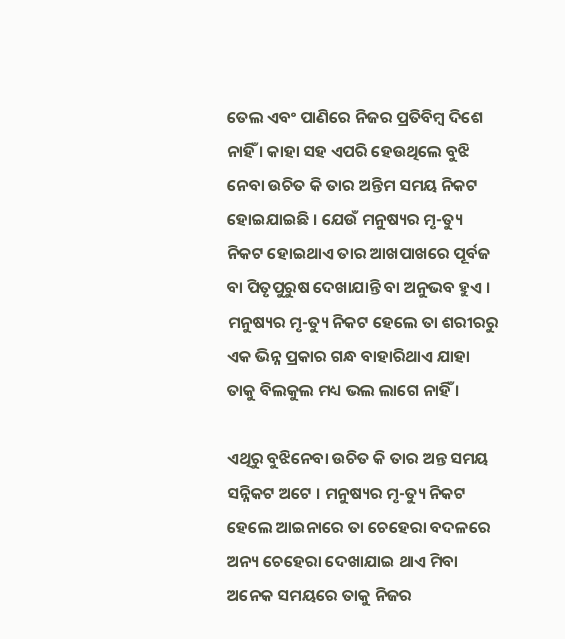ତେଲ ଏବଂ ପାଣିରେ ନିଜର ପ୍ରତିବିମ୍ବ ଦିଶେ ନାହିଁ । କାହା ସହ ଏପରି ହେଉଥିଲେ ବୁଝି ନେବା ଉଚିତ କି ତାର ଅନ୍ତିମ ସମୟ ନିକଟ ହୋଇଯାଇଛି । ଯେଉଁ ମନୁଷ୍ୟର ମୃ-ତ୍ୟୁ ନିକଟ ହୋଇଥାଏ ତାର ଆଖପାଖରେ ପୂର୍ବଜ ବା ପିତୃପୁରୁଷ ଦେଖାଯାନ୍ତି ବା ଅନୁଭବ ହୁଏ । ମନୁଷ୍ୟର ମୃ-ତ୍ୟୁ ନିକଟ ହେଲେ ତା ଶରୀରରୁ ଏକ ଭିନ୍ନ ପ୍ରକାର ଗନ୍ଧ ବାହାରିଥାଏ ଯାହା ତାକୁ ବିଲକୁଲ ମଧ୍ୟ ଭଲ ଲାଗେ ନାହିଁ ।

ଏଥିରୁ ବୁଝିନେବା ଉଚିତ କି ତାର ଅନ୍ତ ସମୟ ସନ୍ନିକଟ ଅଟେ । ମନୁଷ୍ୟର ମୃ-ତ୍ୟୁ ନିକଟ ହେଲେ ଆଇନାରେ ତା ଚେହେରା ବଦଳରେ ଅନ୍ୟ ଚେହେରା ଦେଖାଯାଇ ଥାଏ ମିବା ଅନେକ ସମୟରେ ତାକୁ ନିଜର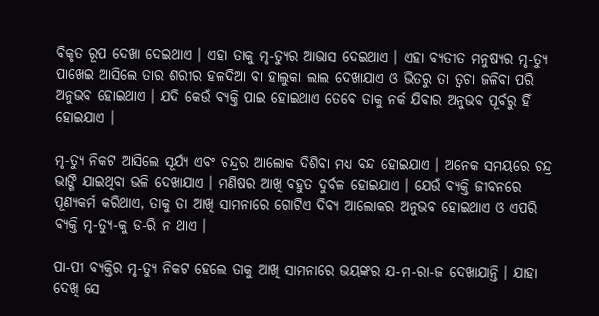ବିକୃତ ରୂପ ଦେଖା ଦେଇଥାଏ । ଏହା ତାକୁ ମୃ-ତ୍ୟୁର ଆଭାସ ଦେଇଥାଏ । ଏହା ବ୍ଯତୀତ ମନୁଷ୍ୟର ମୃ-ତ୍ୟୁ ପାଖେଇ ଆସିଲେ ତାର ଶରୀର ହଳଦିଆ ବା ହାଲୁକା ଲାଲ ଦେଖାଯାଏ ଓ ଭିତରୁ ତା ତ୍ଵଚା ଜଳିବା ପରି ଅନୁଭବ ହୋଇଥାଏ । ଯଦି କେଉଁ ବ୍ୟକ୍ତି ପାଇ ହୋଇଥାଏ ତେବେ ତାକୁ ନର୍କ ଯିବାର ଅନୁଭବ ପୂର୍ବରୁ ହିଁ ହୋଇଯାଏ ।

ମୃ-ତ୍ୟୁ ନିକଟ ଆସିଲେ ସୂର୍ଯ୍ୟ ଏବଂ ଚନ୍ଦ୍ରର ଆଲୋକ ଦିଶିବା ମଧ୍ୟ ବନ୍ଦ ହୋଇଯାଏ । ଅନେକ ସମୟରେ ଚନ୍ଦ୍ର ଭାଙ୍ଗି ଯାଇଥିବା ଭଳି ଦେଖାଯାଏ । ମଣିଷର ଆଖି ବହୁତ ଦୁର୍ବଳ ହୋଇଯାଏ । ଯେଉଁ ବ୍ୟକ୍ତି ଜୀବନରେ ପୂଣ୍ୟକର୍ମ କରିଥାଏ, ତାକୁ ତା ଆଖି ସାମନାରେ ଗୋଟିଏ ଦିବ୍ୟ ଆଲୋକର ଅନୁଭବ ହୋଇଥାଏ ଓ ଏପରି ବ୍ୟକ୍ତି ମୃ-ତ୍ୟୁ-କୁ ଡ-ରି ନ ଥାଏ ।

ପା-ପୀ ବ୍ଯକ୍ତିର ମୃ-ତ୍ୟୁ ନିକଟ ହେଲେ ତାକୁ ଆଖି ସାମନାରେ ଭୟଙ୍କର ଯ-ମ-ରା-ଜ ଦେଖାଯାନ୍ତି । ଯାହା ଦେଖି ସେ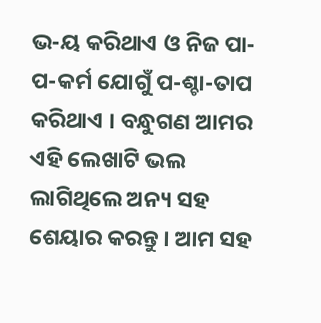ଭ-ୟ କରିଥାଏ ଓ ନିଜ ପା-ପ-କର୍ମ ଯୋଗୁଁ ପ-ଶ୍ଚା-ତାପ କରିଥାଏ । ବନ୍ଧୁଗଣ ଆମର ଏହି ଲେଖାଟି ଭଲ ଲାଗିଥିଲେ ଅନ୍ୟ ସହ ଶେୟାର କରନ୍ତୁ । ଆମ ସହ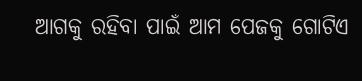ଆଗକୁ ରହିବା ପାଇଁ ଆମ ପେଜକୁ ଗୋଟିଏ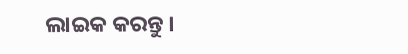ଲାଇକ କରନ୍ତୁ ।